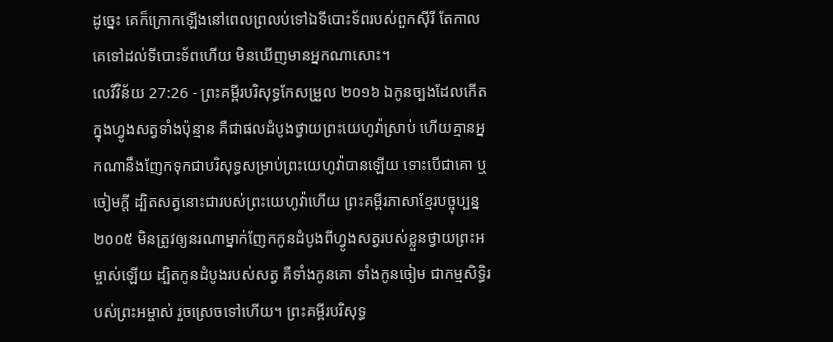ដូច្នេះ គេក៏ក្រោកឡើងនៅពេលព្រលប់ទៅឯទីបោះទ័ពរបស់ពួកស៊ីរី តែកាលគេទៅដល់ទីបោះទ័ពហើយ មិនឃើញមានអ្នកណាសោះ។
លេវីវិន័យ 27:26 - ព្រះគម្ពីរបរិសុទ្ធកែសម្រួល ២០១៦ ឯកូនច្បងដែលកើតក្នុងហ្វូងសត្វទាំងប៉ុន្មាន គឺជាផលដំបូងថ្វាយព្រះយេហូវ៉ាស្រាប់ ហើយគ្មានអ្នកណានឹងញែកទុកជាបរិសុទ្ធសម្រាប់ព្រះយេហូវ៉ាបានឡើយ ទោះបើជាគោ ឬចៀមក្តី ដ្បិតសត្វនោះជារបស់ព្រះយេហូវ៉ាហើយ ព្រះគម្ពីរភាសាខ្មែរបច្ចុប្បន្ន ២០០៥ មិនត្រូវឲ្យនរណាម្នាក់ញែកកូនដំបូងពីហ្វូងសត្វរបស់ខ្លួនថ្វាយព្រះអម្ចាស់ឡើយ ដ្បិតកូនដំបូងរបស់សត្វ គឺទាំងកូនគោ ទាំងកូនចៀម ជាកម្មសិទ្ធិរបស់ព្រះអម្ចាស់ រួចស្រេចទៅហើយ។ ព្រះគម្ពីរបរិសុទ្ធ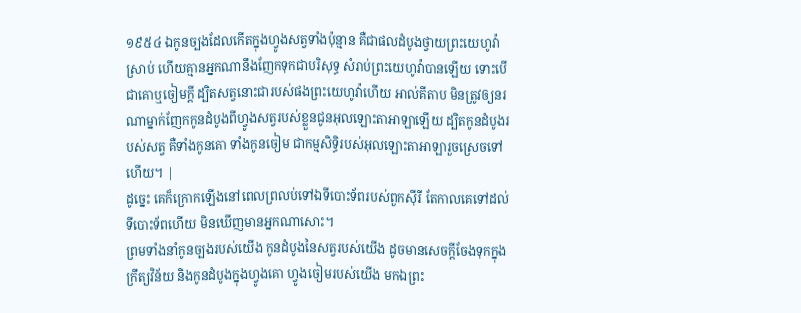១៩៥៤ ឯកូនច្បងដែលកើតក្នុងហ្វូងសត្វទាំងប៉ុន្មាន គឺជាផលដំបូងថ្វាយព្រះយេហូវ៉ាស្រាប់ ហើយគ្មានអ្នកណានឹងញែកទុកជាបរិសុទ្ធ សំរាប់ព្រះយេហូវ៉ាបានឡើយ ទោះបើជាគោឬចៀមក្តី ដ្បិតសត្វនោះជារបស់ផងព្រះយេហូវ៉ាហើយ អាល់គីតាប មិនត្រូវឲ្យនរណាម្នាក់ញែកកូនដំបូងពីហ្វូងសត្វរបស់ខ្លួនជូនអុលឡោះតាអាឡាឡើយ ដ្បិតកូនដំបូងរបស់សត្វ គឺទាំងកូនគោ ទាំងកូនចៀម ជាកម្មសិទ្ធិរបស់អុលឡោះតាអាឡារួចស្រេចទៅហើយ។ |
ដូច្នេះ គេក៏ក្រោកឡើងនៅពេលព្រលប់ទៅឯទីបោះទ័ពរបស់ពួកស៊ីរី តែកាលគេទៅដល់ទីបោះទ័ពហើយ មិនឃើញមានអ្នកណាសោះ។
ព្រមទាំងនាំកូនច្បងរបស់យើង កូនដំបូងនៃសត្វរបស់យើង ដូចមានសេចក្ដីចែងទុកក្នុងក្រឹត្យវិន័យ និងកូនដំបូងក្នុងហ្វូងគោ ហ្វូងចៀមរបស់យើង មកឯព្រះ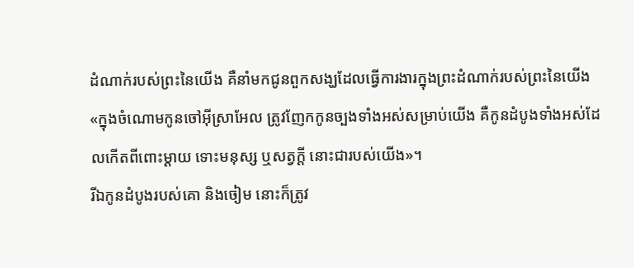ដំណាក់របស់ព្រះនៃយើង គឺនាំមកជូនពួកសង្ឃដែលធ្វើការងារក្នុងព្រះដំណាក់របស់ព្រះនៃយើង
«ក្នុងចំណោមកូនចៅអ៊ីស្រាអែល ត្រូវញែកកូនច្បងទាំងអស់សម្រាប់យើង គឺកូនដំបូងទាំងអស់ដែលកើតពីពោះម្តាយ ទោះមនុស្ស ឬសត្វក្ដី នោះជារបស់យើង»។
រីឯកូនដំបូងរបស់គោ និងចៀម នោះក៏ត្រូវ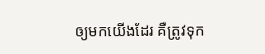ឲ្យមកយើងដែរ គឺត្រូវទុក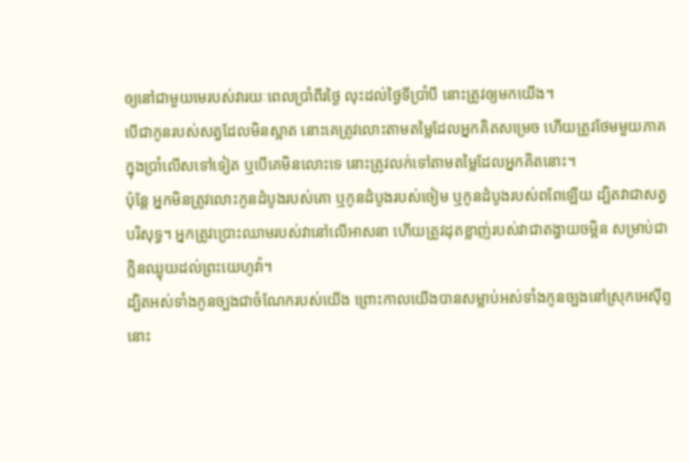ឲ្យនៅជាមួយមេរបស់វារយៈពេលប្រាំពីរថ្ងៃ លុះដល់ថ្ងៃទីប្រាំបី នោះត្រូវឲ្យមកយើង។
បើជាកូនរបស់សត្វដែលមិនស្អាត នោះគេត្រូវលោះតាមតម្លៃដែលអ្នកគិតសម្រេច ហើយត្រូវថែមមួយភាគក្នុងប្រាំលើសទៅទៀត ឬបើគេមិនលោះទេ នោះត្រូវលក់ទៅតាមតម្លៃដែលអ្នកគិតនោះ។
ប៉ុន្តែ អ្នកមិនត្រូវលោះកូនដំបូងរបស់គោ ឬកូនដំបូងរបស់ចៀម ឬកូនដំបូងរបស់ពពែឡើយ ដ្បិតវាជាសត្វបរិសុទ្ធ។ អ្នកត្រូវប្រោះឈាមរបស់វានៅលើអាសនា ហើយត្រូវដុតខ្លាញ់របស់វាជាតង្វាយចម្អិន សម្រាប់ជាក្លិនឈ្ងុយដល់ព្រះយេហូវ៉ា។
ដ្បិតអស់ទាំងកូនច្បងជាចំណែករបស់យើង ព្រោះកាលយើងបានសម្លាប់អស់ទាំងកូនច្បងនៅស្រុកអេស៊ីព្ទ នោះ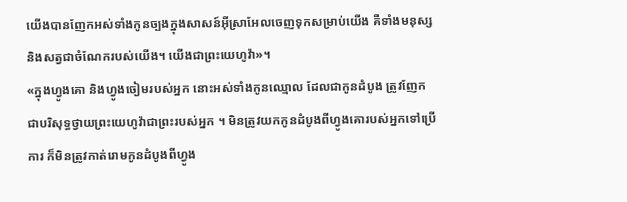យើងបានញែកអស់ទាំងកូនច្បងក្នុងសាសន៍អ៊ីស្រាអែលចេញទុកសម្រាប់យើង គឺទាំងមនុស្ស និងសត្វជាចំណែករបស់យើង។ យើងជាព្រះយេហូវ៉ា»។
«ក្នុងហ្វូងគោ និងហ្វូងចៀមរបស់អ្នក នោះអស់ទាំងកូនឈ្មោល ដែលជាកូនដំបូង ត្រូវញែកជាបរិសុទ្ធថ្វាយព្រះយេហូវ៉ាជាព្រះរបស់អ្នក ។ មិនត្រូវយកកូនដំបូងពីហ្វូងគោរបស់អ្នកទៅប្រើការ ក៏មិនត្រូវកាត់រោមកូនដំបូងពីហ្វូង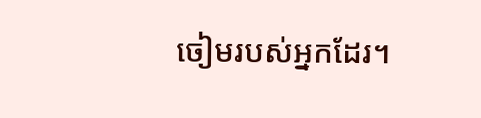ចៀមរបស់អ្នកដែរ។